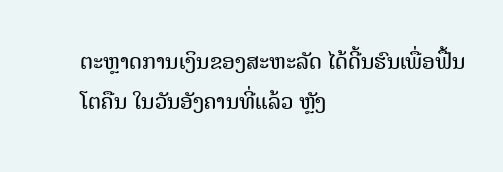ຕະຫຼາດການເງິນຂອງສະຫະລັດ ໄດ້ດີ້ນຮົນເພື່ອຟື້ນໂຕຄືນ ໃນວັນອັງຄານທີ່ແລ້ວ ຫຼັງ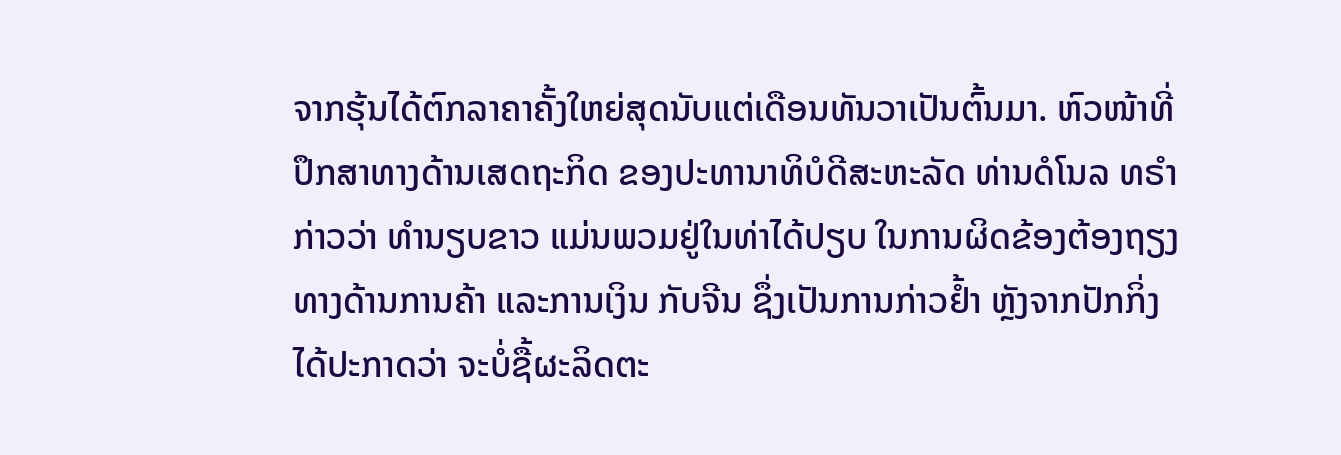ຈາກຮຸ້ນໄດ້ຕົກລາຄາຄັ້ງໃຫຍ່ສຸດນັບແຕ່ເດືອນທັນວາເປັນຕົ້ນມາ. ຫົວໜ້າທີ່ປຶກສາທາງດ້ານເສດຖະກິດ ຂອງປະທານາທິບໍດີສະຫະລັດ ທ່ານດໍໂນລ ທຣຳ ກ່າວວ່າ ທຳນຽບຂາວ ແມ່ນພວມຢູ່ໃນທ່າໄດ້ປຽບ ໃນການຜິດຂ້ອງຕ້ອງຖຽງທາງດ້ານການຄ້າ ແລະການເງິນ ກັບຈີນ ຊຶ່ງເປັນການກ່າວຢ້ຳ ຫຼັງຈາກປັກກິ່ງໄດ້ປະກາດວ່າ ຈະບໍ່ຊື້ຜະລິດຕະ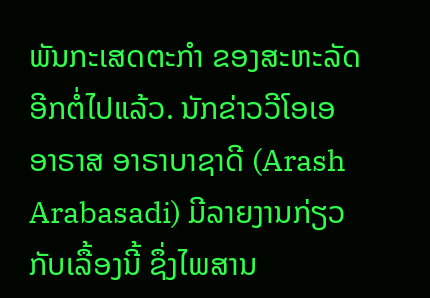ພັນກະເສດຕະກຳ ຂອງສະຫະລັດອີກຕໍ່ໄປແລ້ວ. ນັກຂ່າວວີໂອເອ ອາຣາສ ອາຣາບາຊາດີ (Arash Arabasadi) ມີລາຍງານກ່ຽວກັບເລື້ອງນີ້ ຊຶ່ງໄພສານ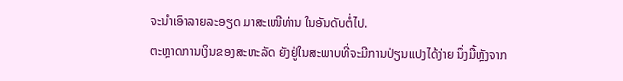ຈະນຳເອົາລາຍລະອຽດ ມາສະເໜີທ່ານ ໃນອັນດັບຕໍ່ໄປ.
ຕະຫຼາດການເງິນຂອງສະຫະລັດ ຍັງຢູ່ໃນສະພາບທີ່ຈະມີການປ່ຽນແປງໄດ້ງ່າຍ ນຶ່ງມື້ຫຼັງຈາກ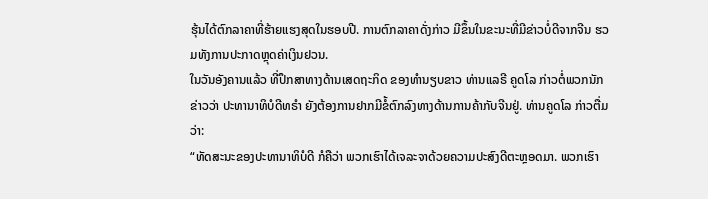ຮຸ້ນໄດ້ຕົກລາຄາທີ່ຮ້າຍແຮງສຸດໃນຮອບປີ. ການຕົກລາຄາດັ່ງກ່າວ ມີຂຶ້ນໃນຂະນະທີ່ມີຂ່າວບໍ່ດີຈາກຈີນ ຮວມທັງການປະກາດຫຼຸດຄ່າເງິນຢວນ.
ໃນວັນອັງຄານແລ້ວ ທີ່ປຶກສາທາງດ້ານເສດຖະກິດ ຂອງທຳນຽບຂາວ ທ່ານແລຣີ ຄູດໂລ ກ່າວຕໍ່ພວກນັກຂ່າວວ່າ ປະທານາທິບໍດີທຣຳ ຍັງຕ້ອງການຢາກມີຂໍ້ຕົກລົງທາງດ້ານການຄ້າກັບຈີນຢູ່. ທ່ານຄູດໂລ ກ່າວຕື່ມວ່າ:
“ທັດສະນະຂອງປະທານາທິບໍດີ ກໍຄືວ່າ ພວກເຮົາໄດ້ເຈລະຈາດ້ວຍຄວາມປະສົງດີຕະຫຼອດມາ. ພວກເຮົາ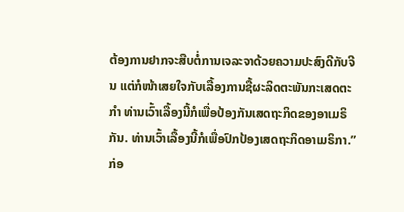ຕ້ອງການຢາກຈະສືບຕໍ່ການເຈລະຈາດ້ວຍຄວາມປະສົງດີກັບຈີນ ແຕ່ກໍໜ້າເສຍໃຈກັບເລື້ອງການຊື້ຜະລິດຕະພັນກະເສດຕະກຳ ທ່ານເວົ້າເລື້ອງນີ້ກໍເພື່ອປ້ອງກັນເສດຖະກິດຂອງອາເມຣິກັນ. ທ່ານເວົ້າເລື້ອງນີ້ກໍເພື່ອປົກປ້ອງເສດຖະກິດອາເມຣິກາ.”
ກ່ອ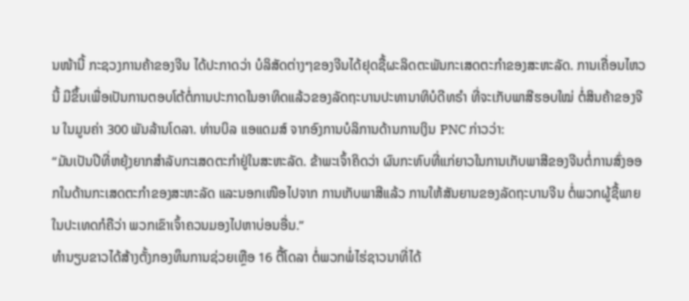ນໜ້ານີ້ ກະຊວງການຄ້າຂອງຈີນ ໄດ້ປະກາດວ່າ ບໍລິສັດຕ່າງໆຂອງຈີນໄດ້ຢຸດຊື້ຜະລິດຕະພັນກະເສດຕະກຳຂອງສະຫະລັດ. ການເຄື່ອນໄຫວນີ້ ມີຂຶ້ນເພື່ອເປັນການຕອບໂຕ້ຕໍ່ການປະກາດໃນອາທິດແລ້ວຂອງລັດຖະບານປະທານາທິບໍດີທຣຳ ທີ່ຈະເກັບພາສີຮອບໃໝ່ ຕໍ່ສິນຄ້າຂອງຈີນ ໃນມູນຄ່າ 300 ພັນລ້ານໂດລາ. ທ່ານບິລ ແອແດມສ໌ ຈາກອົງການບໍລິການດ້ານການເງິນ PNC ກ່າວວ່າ:
“ມັນເປັນປີທີ່ຫຍຸ້ງຍາກສຳລັບກະເສດຕະກຳຢູ່ໃນສະຫະລັດ. ຂ້າພະເຈົ້າຄິດວ່າ ຜົນກະທົບທີ່ແກ່ຍາວໃນການເກັບພາສີຂອງຈີນຕໍ່ການສົ່ງອອກໃນດ້ານກະເສດຕະກຳຂອງສະຫະລັດ ແລະນອກເໜືອໄປຈາກ ການເກັບພາສີແລ້ວ ການໃຫ້ສັນຍານຂອງລັດຖະບານຈີນ ຕໍ່ພວກຜູ້ຊື້ພາຍໃນປະເທດກໍຄືວ່າ ພວກເຂົາເຈົ້າຄວນມອງໄປຫາບ່ອນອື່ນ.”
ທຳນຽບຂາວໄດ້ສ້າງຕັ້ງກອງທຶນການຊ່ວຍເຫຼືອ 16 ຕື້ໂດລາ ຕໍ່ພວກພໍ່ໄຮ່ຊາວນາທີ່ໄດ້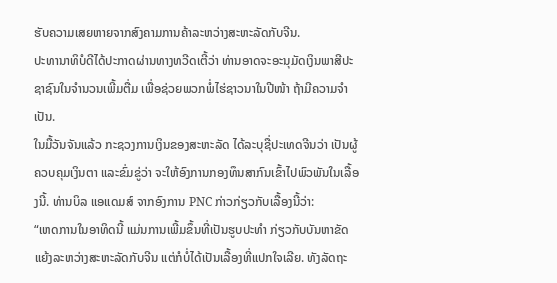ຮັບຄວາມເສຍຫາຍຈາກສົງຄາມການຄ້າລະຫວ່າງສະຫະລັດກັບຈີນ.
ປະທານາທິບໍດີໄດ້ປະກາດຜ່ານທາງທວີດເຕີ້ວ່າ ທ່ານອາດຈະອະນຸມັດເງິນພາສີປະຊາຊົນໃນຈຳນວນເພີ້ມຕື່ມ ເພື່ອຊ່ວຍພວກພໍ່ໄຮ່ຊາວນາໃນປີໜ້າ ຖ້າມີຄວາມຈຳເປັນ.
ໃນມື້ວັນຈັນແລ້ວ ກະຊວງການເງິນຂອງສະຫະລັດ ໄດ້ລະບຸຊື່ປະເທດຈີນວ່າ ເປັນຜູ້ຄວບຄຸມເງິນຕາ ແລະຂົ່ມຂູ່ວ່າ ຈະໃຫ້ອົງການກອງທຶນສາກົນເຂົ້າໄປພົວພັນໃນເລື້ອງນີ້. ທ່ານບິລ ແອແດມສ໌ ຈາກອົງການ PNC ກ່າວກ່ຽວກັບເລື້ອງນີ້ວ່າ:
“ເຫດການໃນອາທິດນີ້ ແມ່ນການເພີ້ມຂຶ້ນທີ່ເປັນຮູບປະທຳ ກ່ຽວກັບບັນຫາຂັດແຍ້ງລະຫວ່າງສະຫະລັດກັບຈີນ ແຕ່ກໍບໍ່ໄດ້ເປັນເລື້ອງທີ່ແປກໃຈເລີຍ. ທັງລັດຖະ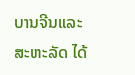ບານຈີນແລະສະຫະລັດ ໄດ້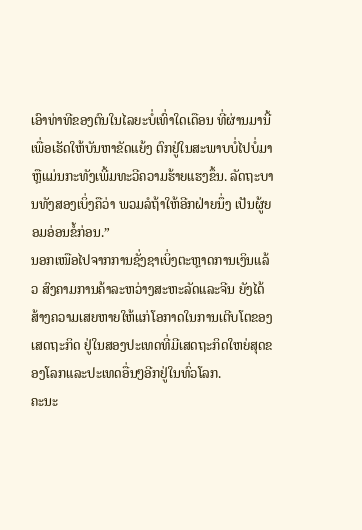ເອົາທ່າທີຂອງຕົນໃນໄລຍະບໍ່ເທົ່າໃດເດືອນ ທີ່ຜ່ານມານີ້ ເພື່ອເຮັດໃຫ້ບັນຫາຂັດແຍ້ງ ຕົກຢູ່ໃນສະພາບບໍ່ໄປບໍ່ມາ ຫຼືແມ່ນກະທັງເພີ້ມທະວີຄວາມຮ້າຍແຮງຂຶ້ນ. ລັດຖະບານທັງສອງເບິ່ງຄືວ່າ ພວມລໍຖ້າໃຫ້ອີກຝ່າຍນຶ່ງ ເປັນຜູ້ຍອມອ່ອນຂໍ້ກ່ອນ.”
ນອກເໜືອໄປຈາກການຊັ່ງຊາເບິ່ງຕະຫຼາດການເງິນແລ້ວ ສົງຄາມການຄ້າລະຫວ່າງສະຫະລັດແລະຈີນ ຍັງໄດ້ສ້າງຄວາມເສຍຫາຍໃຫ້ແກ່ໂອກາດໃນການເຕີບໂຕຂອງເສດຖະກິດ ຢູ່ໃນສອງປະເທດທີ່ມີເສດຖະກິດໃຫຍ່ສຸດຂອງໂລກແລະປະເທດອື່ນໆອີກຢູ່ໃນທົ່ວໂລກ.
ຄະນະ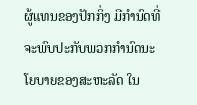ຜູ້ແທນຂອງປັກກິ່ງ ມີກຳນົດທີ່ຈະພົບປະກັບພວກກຳນົດນະໂຍບາຍຂອງສະຫະລັດ ໃນ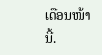ເດືອນໜ້ານີ້.